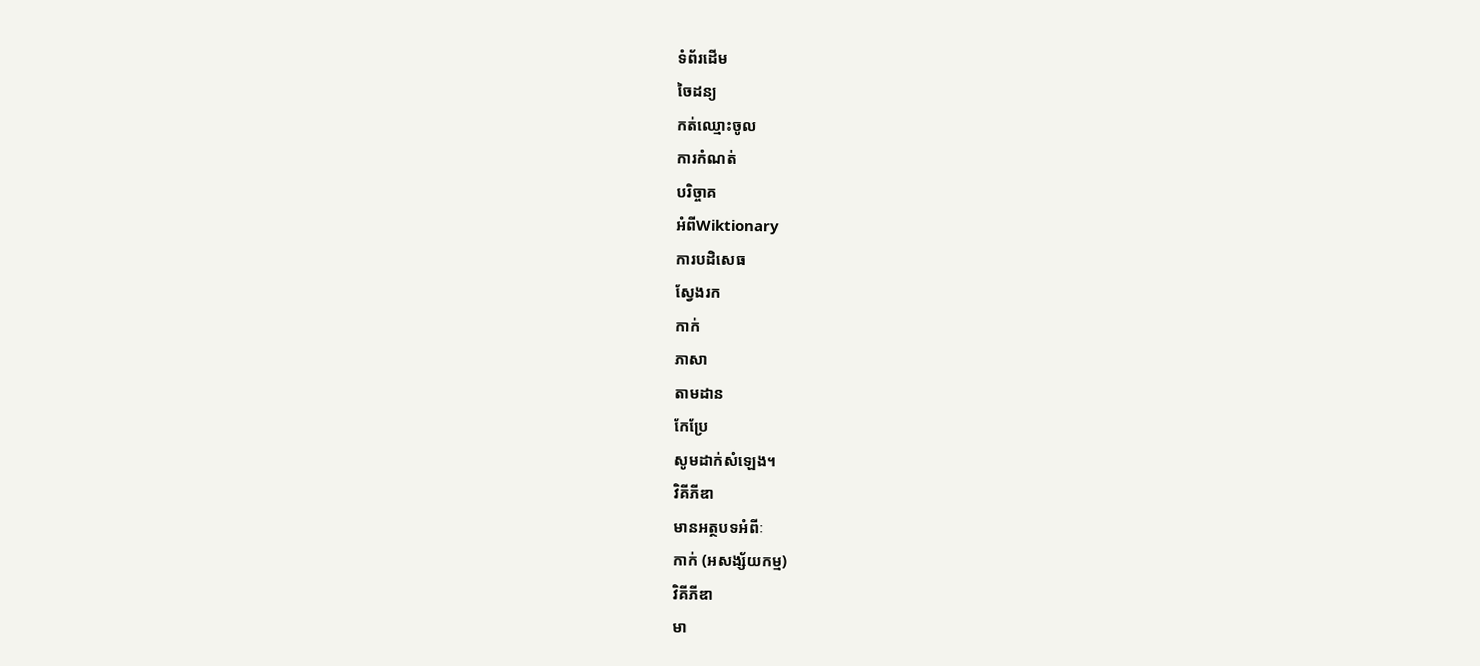ទំព័រដើម
ចៃដន្យ
កត់ឈ្មោះចូល
ការកំណត់
បរិច្ចាគ
អំពីWiktionary
ការបដិសេធ
ស្វែងរក
កាក់
ភាសា
តាមដាន
កែប្រែ
សូមដាក់សំឡេង។
វិគីភីឌា
មានអត្ថបទអំពីៈ
កាក់ (អសង្ស័យកម្ម)
វិគីភីឌា
មា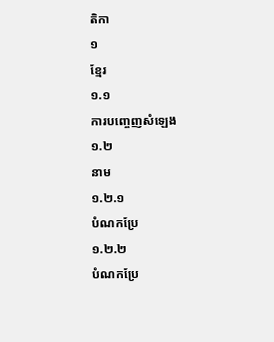តិកា
១
ខ្មែរ
១.១
ការបញ្ចេញសំឡេង
១.២
នាម
១.២.១
បំណកប្រែ
១.២.២
បំណកប្រែ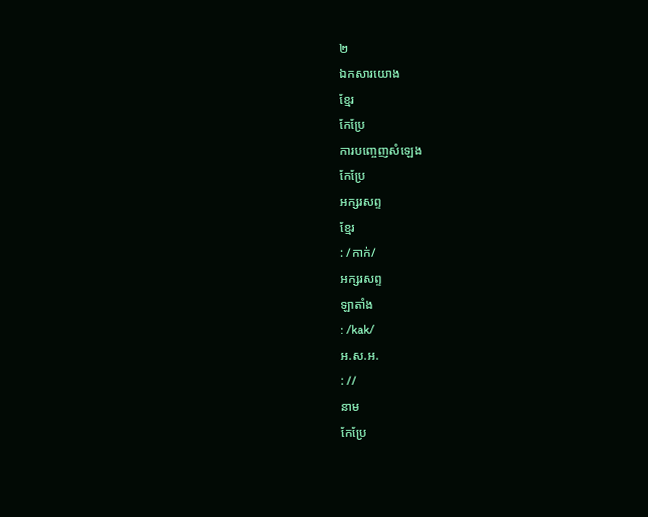២
ឯកសារយោង
ខ្មែរ
កែប្រែ
ការបញ្ចេញសំឡេង
កែប្រែ
អក្សរសព្ទ
ខ្មែរ
: /កាក់/
អក្សរសព្ទ
ឡាតាំង
: /kak/
អ.ស.អ.
: //
នាម
កែប្រែ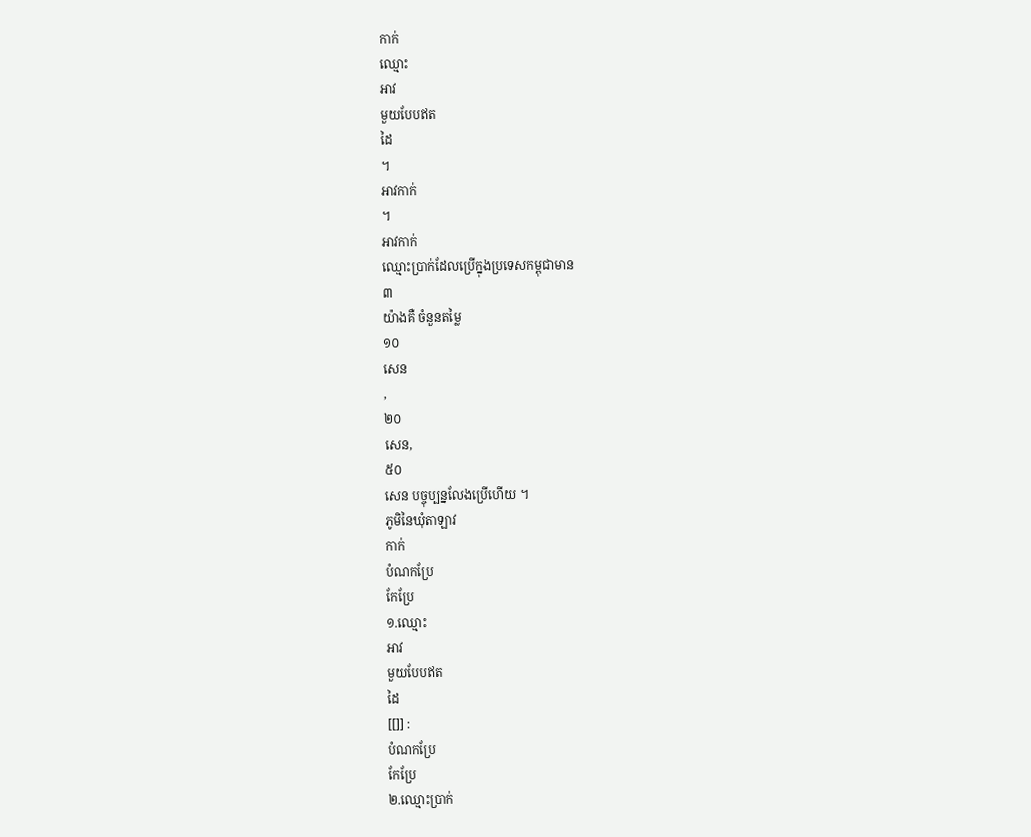កាក់
ឈ្មោះ
អាវ
មួយបែបឥត
ដៃ
។
អាវកាក់
។
អាវកាក់
ឈ្មោះប្រាក់ដែលប្រើក្នុងប្រទេសកម្ពុជាមាន
៣
យ៉ាងគឺ ចំនួនតម្លៃ
១០
សេន
,
២០
សេន,
៥០
សេន បច្ចុប្បន្នលែងប្រើហើយ ។
ភូមិនៃឃុំតាឡាវ
កាក់
បំណកប្រែ
កែប្រែ
១.ឈ្មោះ
អាវ
មួយបែបឥត
ដៃ
[[]] :
បំណកប្រែ
កែប្រែ
២.ឈ្មោះប្រាក់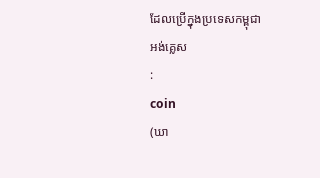ដែលប្រើក្នុងប្រទេសកម្ពុជា
អង់គ្លេស
:
coin
(ឃា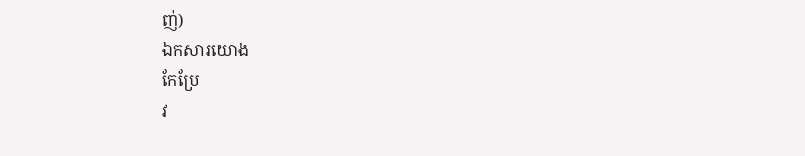ញ់)
ឯកសារយោង
កែប្រែ
វ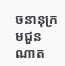ចនានុក្រមជួនណាត